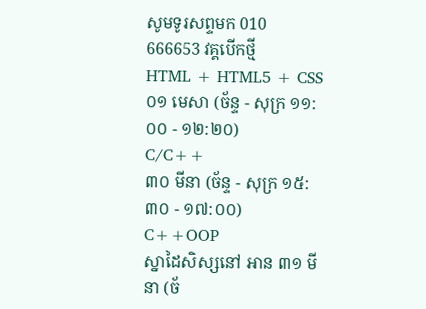សូមទូរសព្ទមក 010 666653 វគ្គបើកថ្មី
HTML + HTML5 + CSS
០១ មេសា (ច័ន្ទ - សុក្រ ១១:០០ - ១២:២០)
C/C++
៣០ មីនា (ច័ន្ទ - សុក្រ ១៥:៣០ - ១៧:០០)
C++OOP
ស្នាដៃសិស្សនៅ អាន ៣១ មីនា (ច័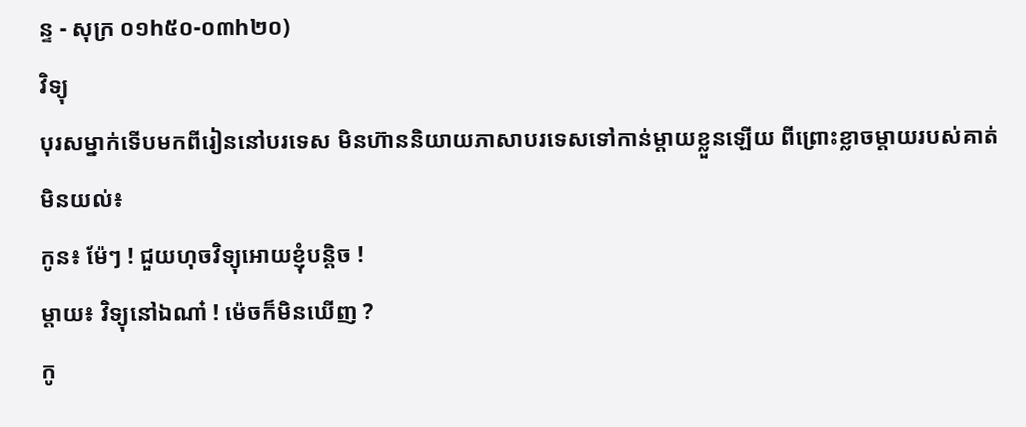ន្ទ - សុក្រ ០១h៥០-០៣h២០)
វិទ្យុ
បុរសម្នាក់ទើបមកពីរៀននៅបរទេស មិនហ៊ាននិយាយភាសាបរទេសទៅកាន់ម្តាយខ្លួនឡើយ ពីព្រោះខ្លាចម្តាយរបស់គាត់មិនយល់៖
កូន៖ ម៉ែៗ ! ជួយហុចវិទ្យុអោយខ្ញុំបន្តិច !
ម្តាយ៖ វិទ្យុនៅឯណា៎ ! ម៉េចក៏មិនឃើញ ?
កូ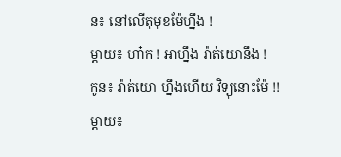ន៖ នៅលើតុមុខម៉ែហ្នឹង !
ម្តាយ៖ ហា៎ក ! អាហ្នឹង រ៉ាត់យោនឹង !
កូន៖ រ៉ាត់យោ ហ្នឹងហើយ វិទ្យុនោះម៉ែ !!
ម្តាយ៖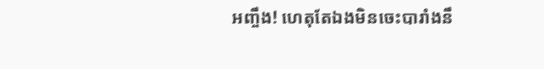អញ្ចឹង! ហេតុតែឯងមិនចេះបារាំងនឹ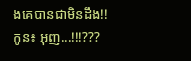ងគេបានជាមិនដឹង!!
កូន៖ អុញ...!!!???